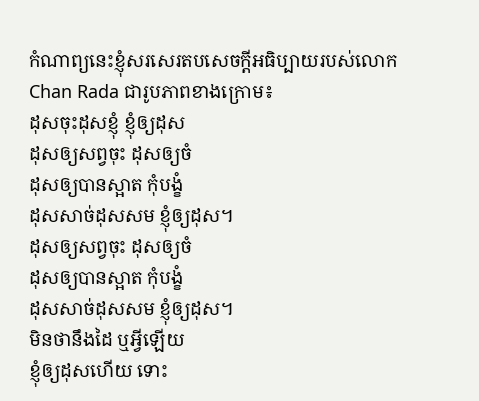កំណាព្យនេះខ្ញុំសរសេរតបសេចក្ដីអធិប្បាយរបស់លោក Chan Rada ជារូបភាពខាងក្រោម៖
ដុសចុះដុសខ្ញុំ ខ្ញុំឲ្យដុស
ដុសឲ្យសព្វចុះ ដុសឲ្យចំ
ដុសឲ្យបានស្អាត កុំបង្ខំ
ដុសសាច់ដុសសម ខ្ញុំឲ្យដុស។
ដុសឲ្យសព្វចុះ ដុសឲ្យចំ
ដុសឲ្យបានស្អាត កុំបង្ខំ
ដុសសាច់ដុសសម ខ្ញុំឲ្យដុស។
មិនថានឹងដៃ ឬអ្វីឡើយ
ខ្ញុំឲ្យដុសហើយ ទោះ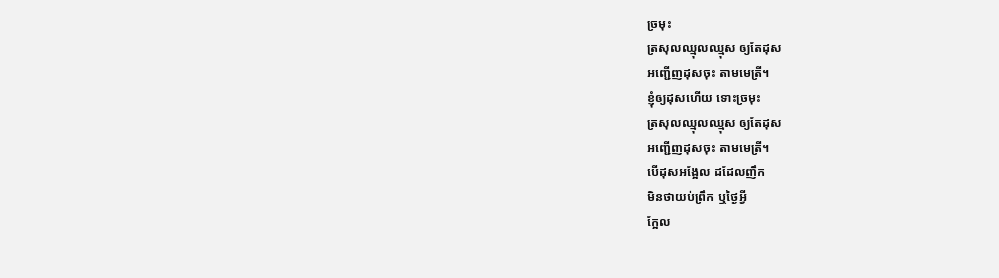ច្រមុះ
ត្រសុលឈ្មុលឈ្មុស ឲ្យតែដុស
អញ្ជើញដុសចុះ តាមមេត្រី។
ខ្ញុំឲ្យដុសហើយ ទោះច្រមុះ
ត្រសុលឈ្មុលឈ្មុស ឲ្យតែដុស
អញ្ជើញដុសចុះ តាមមេត្រី។
បើដុសអង្អែល ដដែលញឹក
មិនថាយប់ព្រឹក ឬថ្ងៃអ្វី
ក្អែល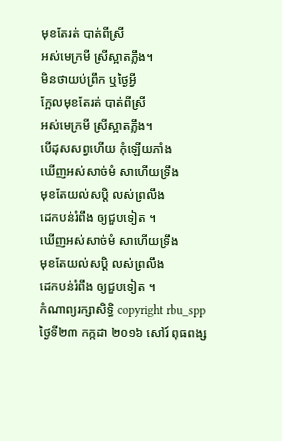មុខតែរត់ បាត់ពីស្រី
អស់មេក្រមី ស្រីស្អាតភ្លឹង។
មិនថាយប់ព្រឹក ឬថ្ងៃអ្វី
ក្អែលមុខតែរត់ បាត់ពីស្រី
អស់មេក្រមី ស្រីស្អាតភ្លឹង។
បើដុសសព្វហើយ កុំឡើយភាំង
ឃើញអស់សាច់មំ សាហើយទ្រឹង
មុខតែយល់សប្ដិ លស់ព្រលឹង
ដេកបន់រំពឹង ឲ្យជួបទៀត ។
ឃើញអស់សាច់មំ សាហើយទ្រឹង
មុខតែយល់សប្ដិ លស់ព្រលឹង
ដេកបន់រំពឹង ឲ្យជួបទៀត ។
កំណាព្យរក្សាសិទ្ធិ copyright rbu_spp ថ្ងៃទី២៣ កក្កដា ២០១៦ សៅរ៍ ពុធពង្ស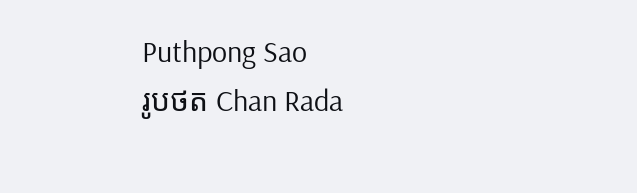Puthpong Sao
រូបថត Chan Rada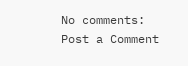No comments:
Post a Comment